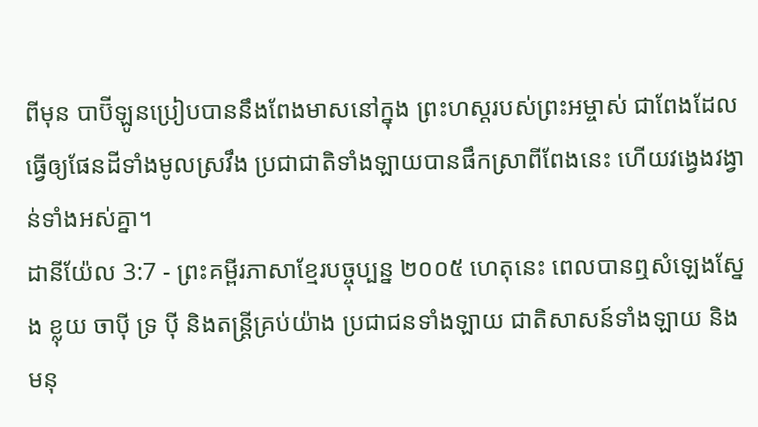ពីមុន បាប៊ីឡូនប្រៀបបាននឹងពែងមាសនៅក្នុង ព្រះហស្ដរបស់ព្រះអម្ចាស់ ជាពែងដែលធ្វើឲ្យផែនដីទាំងមូលស្រវឹង ប្រជាជាតិទាំងឡាយបានផឹកស្រាពីពែងនេះ ហើយវង្វេងវង្វាន់ទាំងអស់គ្នា។
ដានីយ៉ែល 3:7 - ព្រះគម្ពីរភាសាខ្មែរបច្ចុប្បន្ន ២០០៥ ហេតុនេះ ពេលបានឮសំឡេងស្នែង ខ្លុយ ចាប៉ី ទ្រ ប៉ី និងតន្ដ្រីគ្រប់យ៉ាង ប្រជាជនទាំងឡាយ ជាតិសាសន៍ទាំងឡាយ និងមនុ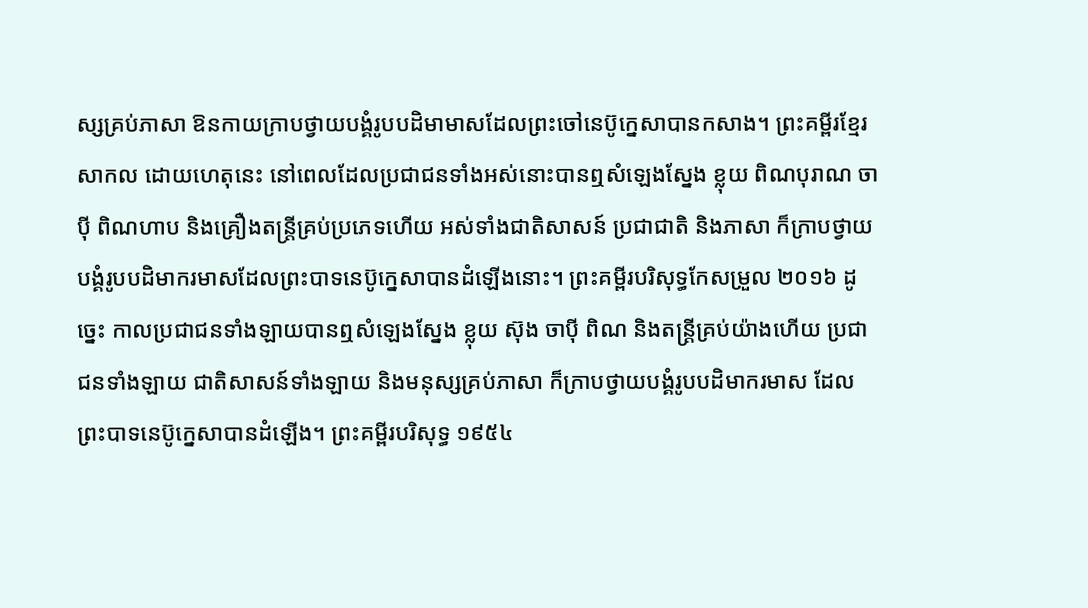ស្សគ្រប់ភាសា ឱនកាយក្រាបថ្វាយបង្គំរូបបដិមាមាសដែលព្រះចៅនេប៊ូក្នេសាបានកសាង។ ព្រះគម្ពីរខ្មែរសាកល ដោយហេតុនេះ នៅពេលដែលប្រជាជនទាំងអស់នោះបានឮសំឡេងស្នែង ខ្លុយ ពិណបុរាណ ចាប៉ី ពិណហាប និងគ្រឿងតន្ត្រីគ្រប់ប្រភេទហើយ អស់ទាំងជាតិសាសន៍ ប្រជាជាតិ និងភាសា ក៏ក្រាបថ្វាយបង្គំរូបបដិមាករមាសដែលព្រះបាទនេប៊ូក្នេសាបានដំឡើងនោះ។ ព្រះគម្ពីរបរិសុទ្ធកែសម្រួល ២០១៦ ដូច្នេះ កាលប្រជាជនទាំងឡាយបានឮសំឡេងស្នែង ខ្លុយ ស៊ុង ចាប៉ី ពិណ និងតន្ត្រីគ្រប់យ៉ាងហើយ ប្រជាជនទាំងឡាយ ជាតិសាសន៍ទាំងឡាយ និងមនុស្សគ្រប់ភាសា ក៏ក្រាបថ្វាយបង្គំរូបបដិមាករមាស ដែលព្រះបាទនេប៊ូក្នេសាបានដំឡើង។ ព្រះគម្ពីរបរិសុទ្ធ ១៩៥៤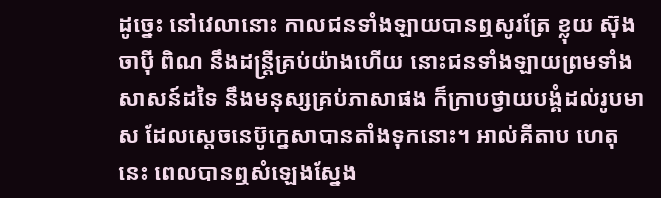ដូច្នេះ នៅវេលានោះ កាលជនទាំងឡាយបានឮសូរត្រែ ខ្លុយ ស៊ុង ចាប៉ី ពិណ នឹងដន្ត្រីគ្រប់យ៉ាងហើយ នោះជនទាំងឡាយព្រមទាំងសាសន៍ដទៃ នឹងមនុស្សគ្រប់ភាសាផង ក៏ក្រាបថ្វាយបង្គំដល់រូបមាស ដែលស្តេចនេប៊ូក្នេសាបានតាំងទុកនោះ។ អាល់គីតាប ហេតុនេះ ពេលបានឮសំឡេងស្នែង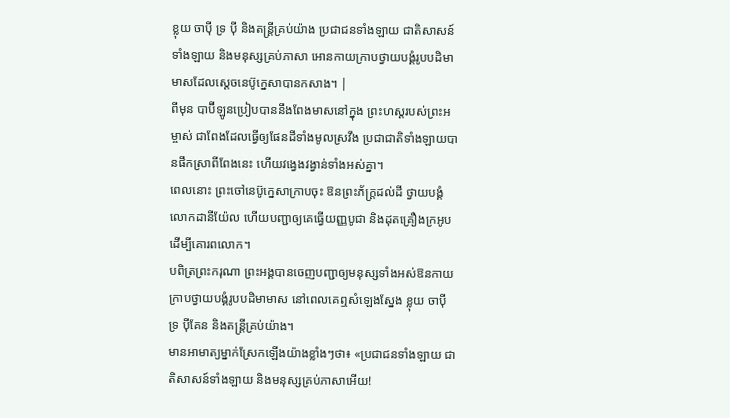ខ្លុយ ចាប៉ី ទ្រ ប៉ី និងតន្ដ្រីគ្រប់យ៉ាង ប្រជាជនទាំងឡាយ ជាតិសាសន៍ទាំងឡាយ និងមនុស្សគ្រប់ភាសា អោនកាយក្រាបថ្វាយបង្គំរូបបដិមាមាសដែលស្តេចនេប៊ូក្នេសាបានកសាង។ |
ពីមុន បាប៊ីឡូនប្រៀបបាននឹងពែងមាសនៅក្នុង ព្រះហស្ដរបស់ព្រះអម្ចាស់ ជាពែងដែលធ្វើឲ្យផែនដីទាំងមូលស្រវឹង ប្រជាជាតិទាំងឡាយបានផឹកស្រាពីពែងនេះ ហើយវង្វេងវង្វាន់ទាំងអស់គ្នា។
ពេលនោះ ព្រះចៅនេប៊ូក្នេសាក្រាបចុះ ឱនព្រះភ័ក្ត្រដល់ដី ថ្វាយបង្គំលោកដានីយ៉ែល ហើយបញ្ជាឲ្យគេធ្វើយញ្ញបូជា និងដុតគ្រឿងក្រអូប ដើម្បីគោរពលោក។
បពិត្រព្រះករុណា ព្រះអង្គបានចេញបញ្ជាឲ្យមនុស្សទាំងអស់ឱនកាយក្រាបថ្វាយបង្គំរូបបដិមាមាស នៅពេលគេឮសំឡេងស្នែង ខ្លុយ ចាប៉ី ទ្រ ប៉ីគែន និងតន្ត្រីគ្រប់យ៉ាង។
មានអាមាត្យម្នាក់ស្រែកឡើងយ៉ាងខ្លាំងៗថា៖ «ប្រជាជនទាំងឡាយ ជាតិសាសន៍ទាំងឡាយ និងមនុស្សគ្រប់ភាសាអើយ!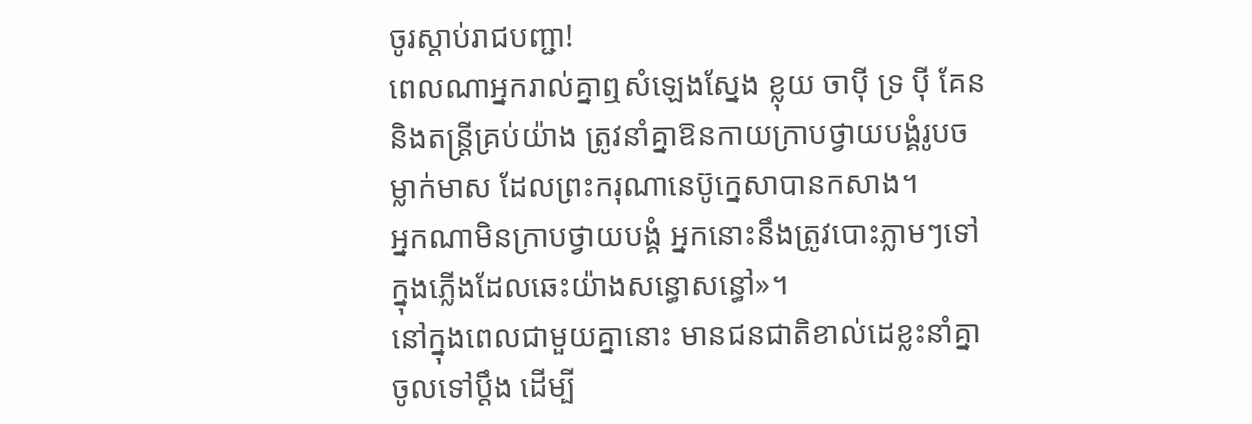ចូរស្ដាប់រាជបញ្ជា!
ពេលណាអ្នករាល់គ្នាឮសំឡេងស្នែង ខ្លុយ ចាប៉ី ទ្រ ប៉ី គែន និងតន្ត្រីគ្រប់យ៉ាង ត្រូវនាំគ្នាឱនកាយក្រាបថ្វាយបង្គំរូបចម្លាក់មាស ដែលព្រះករុណានេប៊ូក្នេសាបានកសាង។
អ្នកណាមិនក្រាបថ្វាយបង្គំ អ្នកនោះនឹងត្រូវបោះភ្លាមៗទៅក្នុងភ្លើងដែលឆេះយ៉ាងសន្ធោសន្ធៅ»។
នៅក្នុងពេលជាមួយគ្នានោះ មានជនជាតិខាល់ដេខ្លះនាំគ្នាចូលទៅប្ដឹង ដើម្បី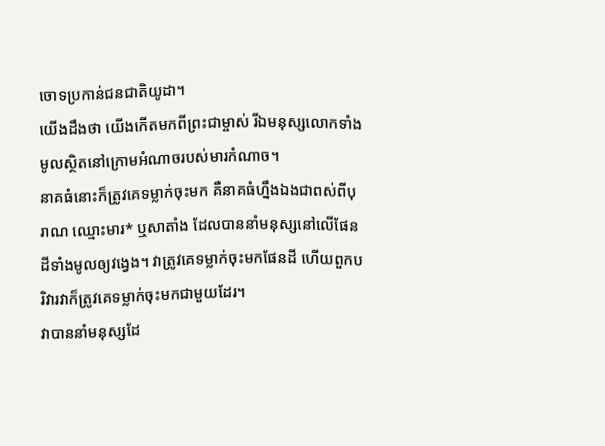ចោទប្រកាន់ជនជាតិយូដា។
យើងដឹងថា យើងកើតមកពីព្រះជាម្ចាស់ រីឯមនុស្សលោកទាំងមូលស្ថិតនៅក្រោមអំណាចរបស់មារកំណាច។
នាគធំនោះក៏ត្រូវគេទម្លាក់ចុះមក គឺនាគធំហ្នឹងឯងជាពស់ពីបុរាណ ឈ្មោះមារ* ឬសាតាំង ដែលបាននាំមនុស្សនៅលើផែនដីទាំងមូលឲ្យវង្វេង។ វាត្រូវគេទម្លាក់ចុះមកផែនដី ហើយពួកបរិវារវាក៏ត្រូវគេទម្លាក់ចុះមកជាមួយដែរ។
វាបាននាំមនុស្សដែ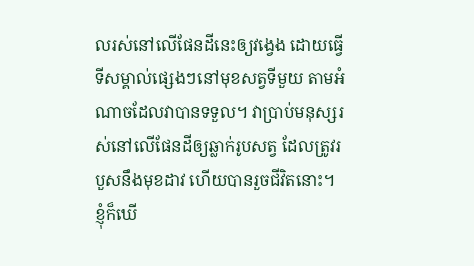លរស់នៅលើផែនដីនេះឲ្យវង្វេង ដោយធ្វើទីសម្គាល់ផ្សេងៗនៅមុខសត្វទីមួយ តាមអំណាចដែលវាបានទទួល។ វាប្រាប់មនុស្សរស់នៅលើផែនដីឲ្យឆ្លាក់រូបសត្វ ដែលត្រូវរបួសនឹងមុខដាវ ហើយបានរួចជីវិតនោះ។
ខ្ញុំក៏ឃើ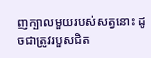ញក្បាលមួយរបស់សត្វនោះ ដូចជាត្រូវរបួសជិត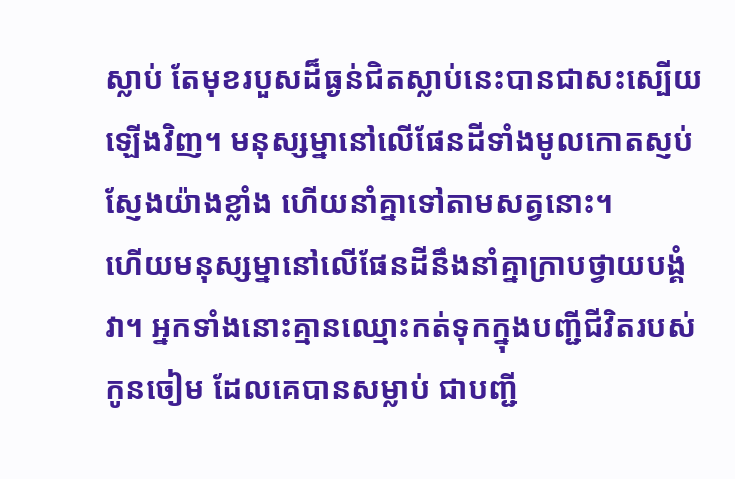ស្លាប់ តែមុខរបួសដ៏ធ្ងន់ជិតស្លាប់នេះបានជាសះស្បើយឡើងវិញ។ មនុស្សម្នានៅលើផែនដីទាំងមូលកោតស្ញប់ស្ញែងយ៉ាងខ្លាំង ហើយនាំគ្នាទៅតាមសត្វនោះ។
ហើយមនុស្សម្នានៅលើផែនដីនឹងនាំគ្នាក្រាបថ្វាយបង្គំវា។ អ្នកទាំងនោះគ្មានឈ្មោះកត់ទុកក្នុងបញ្ជីជីវិតរបស់កូនចៀម ដែលគេបានសម្លាប់ ជាបញ្ជី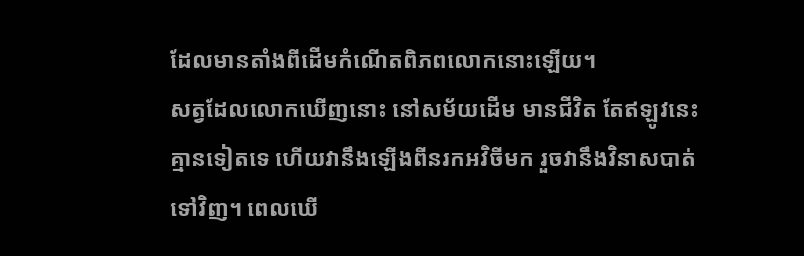ដែលមានតាំងពីដើមកំណើតពិភពលោកនោះឡើយ។
សត្វដែលលោកឃើញនោះ នៅសម័យដើម មានជីវិត តែឥឡូវនេះ គ្មានទៀតទេ ហើយវានឹងឡើងពីនរកអវិចីមក រួចវានឹងវិនាសបាត់ទៅវិញ។ ពេលឃើ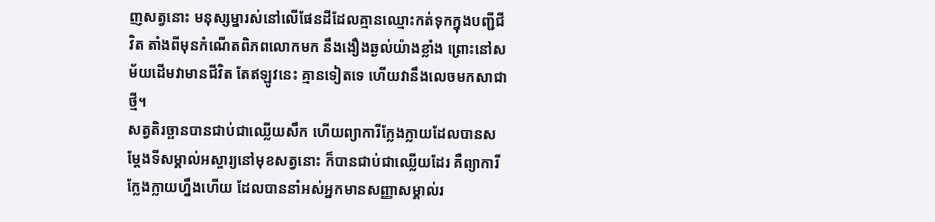ញសត្វនោះ មនុស្សម្នារស់នៅលើផែនដីដែលគ្មានឈ្មោះកត់ទុកក្នុងបញ្ជីជីវិត តាំងពីមុនកំណើតពិភពលោកមក នឹងងឿងឆ្ងល់យ៉ាងខ្លាំង ព្រោះនៅសម័យដើមវាមានជីវិត តែឥឡូវនេះ គ្មានទៀតទេ ហើយវានឹងលេចមកសាជាថ្មី។
សត្វតិរច្ឆានបានជាប់ជាឈ្លើយសឹក ហើយព្យាការីក្លែងក្លាយដែលបានសម្តែងទីសម្គាល់អស្ចារ្យនៅមុខសត្វនោះ ក៏បានជាប់ជាឈ្លើយដែរ គឺព្យាការីក្លែងក្លាយហ្នឹងហើយ ដែលបាននាំអស់អ្នកមានសញ្ញាសម្គាល់រ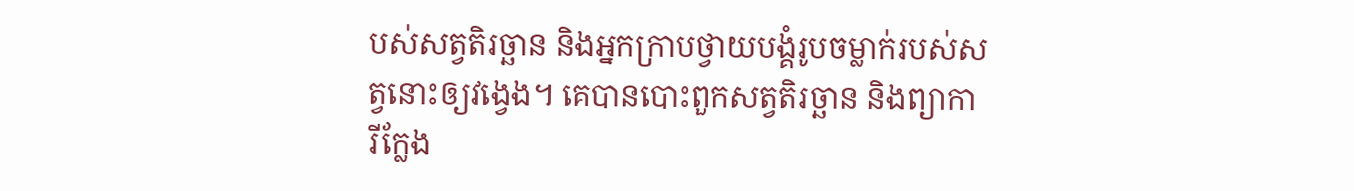បស់សត្វតិរច្ឆាន និងអ្នកក្រាបថ្វាយបង្គំរូបចម្លាក់របស់សត្វនោះឲ្យវង្វេង។ គេបានបោះពួកសត្វតិរច្ឆាន និងព្យាការីក្លែង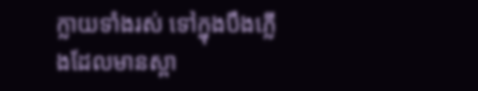ក្លាយទាំងរស់ ទៅក្នុងបឹងភ្លើងដែលមានស្ពា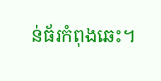ន់ធ័រកំពុងឆេះ។